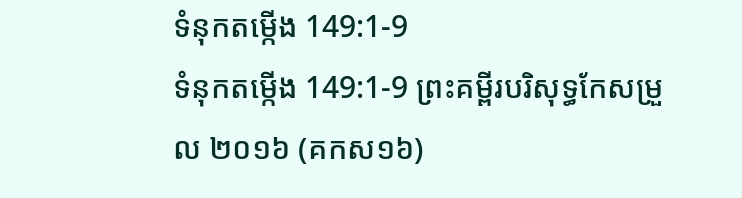ទំនុកតម្កើង 149:1-9
ទំនុកតម្កើង 149:1-9 ព្រះគម្ពីរបរិសុទ្ធកែសម្រួល ២០១៦ (គកស១៦)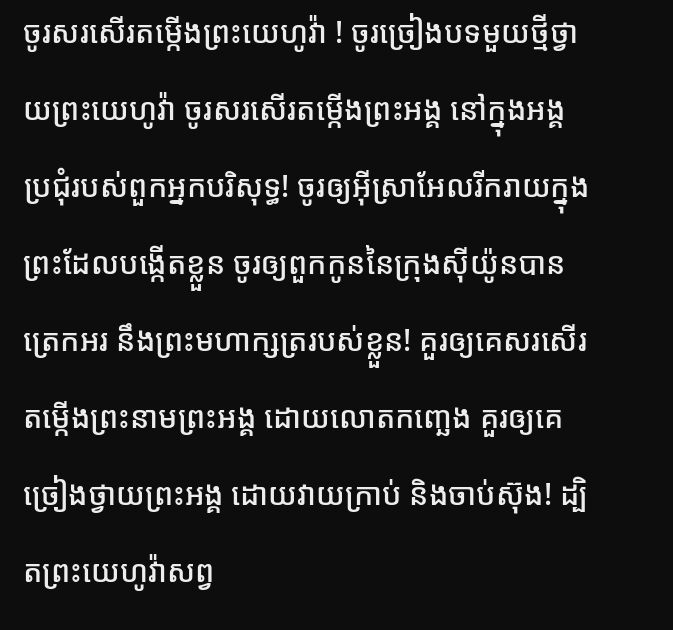ចូរសរសើរតម្កើងព្រះយេហូវ៉ា ! ចូរច្រៀងបទមួយថ្មីថ្វាយព្រះយេហូវ៉ា ចូរសរសើរតម្កើងព្រះអង្គ នៅក្នុងអង្គប្រជុំរបស់ពួកអ្នកបរិសុទ្ធ! ចូរឲ្យអ៊ីស្រាអែលរីករាយក្នុងព្រះដែលបង្កើតខ្លួន ចូរឲ្យពួកកូននៃក្រុងស៊ីយ៉ូនបានត្រេកអរ នឹងព្រះមហាក្សត្ររបស់ខ្លួន! គួរឲ្យគេសរសើរតម្កើងព្រះនាមព្រះអង្គ ដោយលោតកញ្ឆេង គួរឲ្យគេច្រៀងថ្វាយព្រះអង្គ ដោយវាយក្រាប់ និងចាប់ស៊ុង! ដ្បិតព្រះយេហូវ៉ាសព្វ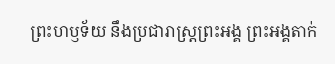ព្រះហឫទ័យ នឹងប្រជារាស្ត្រព្រះអង្គ ព្រះអង្គតាក់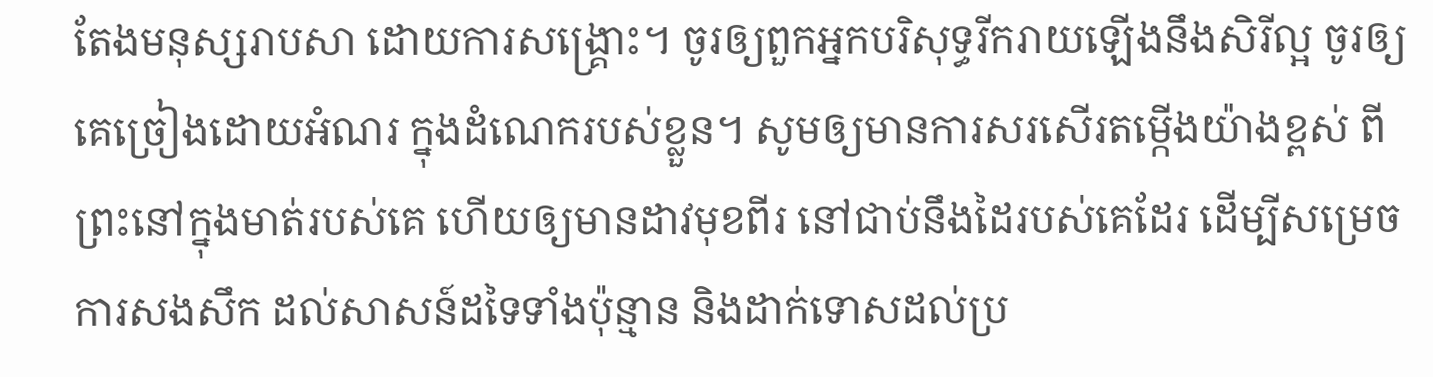តែងមនុស្សរាបសា ដោយការសង្គ្រោះ។ ចូរឲ្យពួកអ្នកបរិសុទ្ធរីករាយឡើងនឹងសិរីល្អ ចូរឲ្យគេច្រៀងដោយអំណរ ក្នុងដំណេករបស់ខ្លួន។ សូមឲ្យមានការសរសើរតម្កើងយ៉ាងខ្ពស់ ពីព្រះនៅក្នុងមាត់របស់គេ ហើយឲ្យមានដាវមុខពីរ នៅជាប់នឹងដៃរបស់គេដែរ ដើម្បីសម្រេចការសងសឹក ដល់សាសន៍ដទៃទាំងប៉ុន្មាន និងដាក់ទោសដល់ប្រ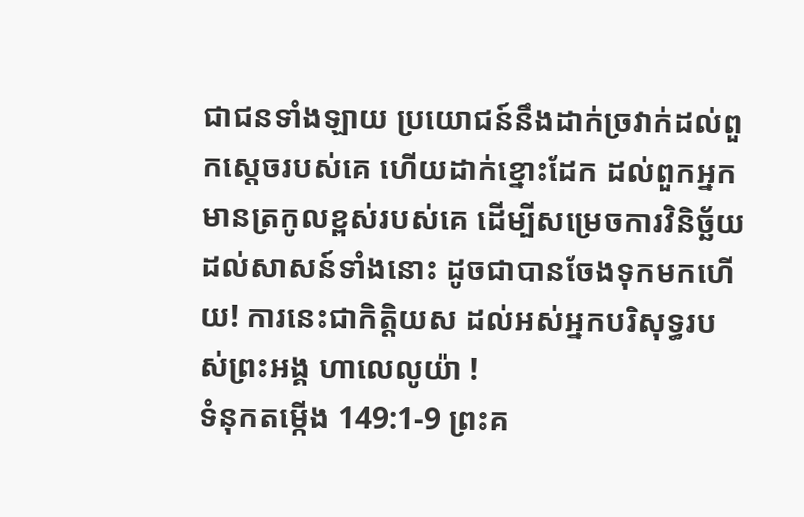ជាជនទាំងឡាយ ប្រយោជន៍នឹងដាក់ច្រវាក់ដល់ពួកស្តេចរបស់គេ ហើយដាក់ខ្នោះដែក ដល់ពួកអ្នកមានត្រកូលខ្ពស់របស់គេ ដើម្បីសម្រេចការវិនិច្ឆ័យដល់សាសន៍ទាំងនោះ ដូចជាបានចែងទុកមកហើយ! ការនេះជាកិត្តិយស ដល់អស់អ្នកបរិសុទ្ធរបស់ព្រះអង្គ ហាលេលូយ៉ា !
ទំនុកតម្កើង 149:1-9 ព្រះគ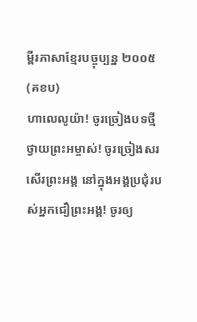ម្ពីរភាសាខ្មែរបច្ចុប្បន្ន ២០០៥ (គខប)
ហាលេលូយ៉ា! ចូរច្រៀងបទថ្មីថ្វាយព្រះអម្ចាស់! ចូរច្រៀងសរសើរព្រះអង្គ នៅក្នុងអង្គប្រជុំរបស់អ្នកជឿព្រះអង្គ! ចូរឲ្យ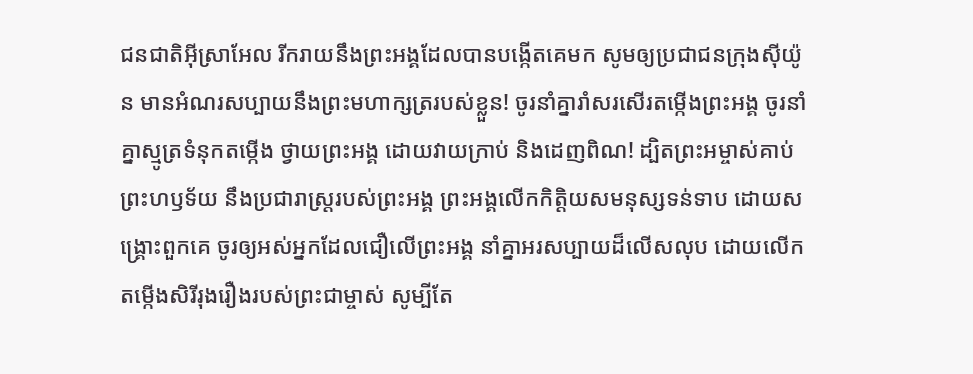ជនជាតិអ៊ីស្រាអែល រីករាយនឹងព្រះអង្គដែលបានបង្កើតគេមក សូមឲ្យប្រជាជនក្រុងស៊ីយ៉ូន មានអំណរសប្បាយនឹងព្រះមហាក្សត្ររបស់ខ្លួន! ចូរនាំគ្នារាំសរសើរតម្កើងព្រះអង្គ ចូរនាំគ្នាស្មូត្រទំនុកតម្កើង ថ្វាយព្រះអង្គ ដោយវាយក្រាប់ និងដេញពិណ! ដ្បិតព្រះអម្ចាស់គាប់ព្រះហឫទ័យ នឹងប្រជារាស្ត្ររបស់ព្រះអង្គ ព្រះអង្គលើកកិត្តិយសមនុស្សទន់ទាប ដោយសង្គ្រោះពួកគេ ចូរឲ្យអស់អ្នកដែលជឿលើព្រះអង្គ នាំគ្នាអរសប្បាយដ៏លើសលុប ដោយលើកតម្កើងសិរីរុងរឿងរបស់ព្រះជាម្ចាស់ សូម្បីតែ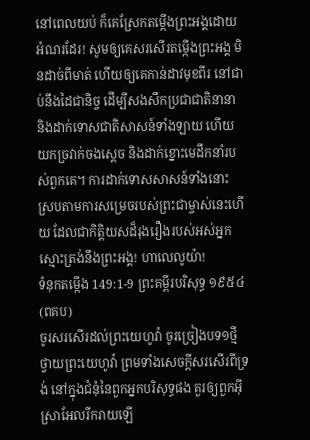នៅពេលយប់ ក៏គេស្រែកតម្កើងព្រះអង្គដោយអំណរដែរ! សូមឲ្យគេសរសើរតម្កើងព្រះអង្គ មិនដាច់ពីមាត់ ហើយឲ្យគេកាន់ដាវមុខពីរ នៅជាប់នឹងដៃជានិច្ច ដើម្បីសងសឹកប្រជាជាតិនានា និងដាក់ទោសជាតិសាសន៍ទាំងឡាយ ហើយយកច្រវាក់ចងស្ដេច និងដាក់ខ្នោះមេដឹកនាំរបស់ពួកគេ។ ការដាក់ទោសសាសន៍ទាំងនោះ ស្របតាមការសម្រេចរបស់ព្រះជាម្ចាស់នេះហើយ ដែលជាកិត្តិយសដ៏រុងរឿងរបស់អស់អ្នក ស្មោះត្រង់នឹងព្រះអង្គ! ហាលេលូយ៉ា!
ទំនុកតម្កើង 149:1-9 ព្រះគម្ពីរបរិសុទ្ធ ១៩៥៤ (ពគប)
ចូរសរសើរដល់ព្រះយេហូវ៉ា ចូរច្រៀងបទ១ថ្មីថ្វាយព្រះយេហូវ៉ា ព្រមទាំងសេចក្ដីសរសើរពីទ្រង់ នៅក្នុងជំនុំនៃពួកអ្នកបរិសុទ្ធផង គួរឲ្យពួកអ៊ីស្រាអែលរីករាយឡើ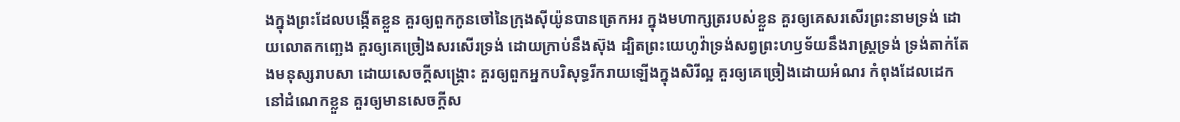ងក្នុងព្រះដែលបង្កើតខ្លួន គួរឲ្យពួកកូនចៅនៃក្រុងស៊ីយ៉ូនបានត្រេកអរ ក្នុងមហាក្សត្ររបស់ខ្លួន គួរឲ្យគេសរសើរព្រះនាមទ្រង់ ដោយលោតកញ្ឆេង គួរឲ្យគេច្រៀងសរសើរទ្រង់ ដោយក្រាប់នឹងស៊ុង ដ្បិតព្រះយេហូវ៉ាទ្រង់សព្វព្រះហឫទ័យនឹងរាស្ត្រទ្រង់ ទ្រង់តាក់តែងមនុស្សរាបសា ដោយសេចក្ដីសង្គ្រោះ គួរឲ្យពួកអ្នកបរិសុទ្ធរីករាយឡើងក្នុងសិរីល្អ គួរឲ្យគេច្រៀងដោយអំណរ កំពុងដែលដេកនៅដំណេកខ្លួន គួរឲ្យមានសេចក្ដីស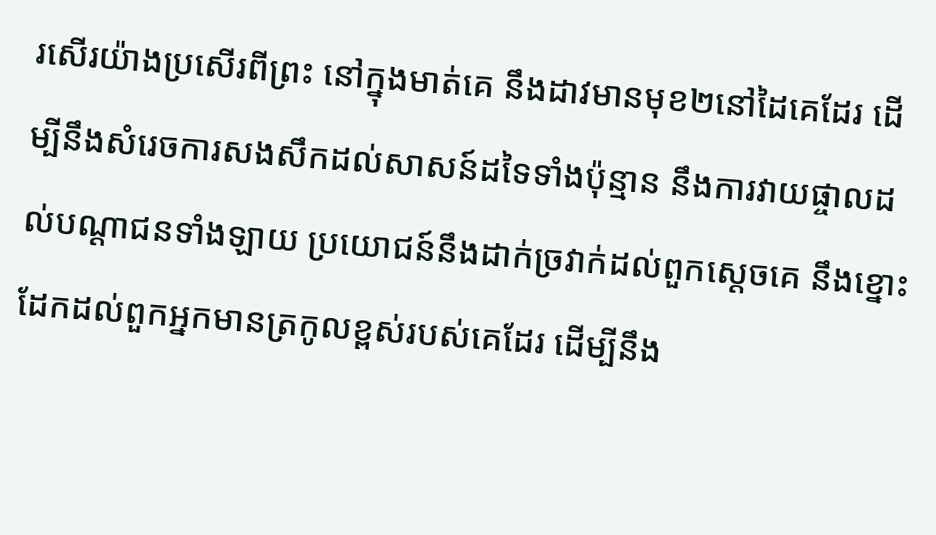រសើរយ៉ាងប្រសើរពីព្រះ នៅក្នុងមាត់គេ នឹងដាវមានមុខ២នៅដៃគេដែរ ដើម្បីនឹងសំរេចការសងសឹកដល់សាសន៍ដទៃទាំងប៉ុន្មាន នឹងការវាយផ្ចាលដល់បណ្តាជនទាំងឡាយ ប្រយោជន៍នឹងដាក់ច្រវាក់ដល់ពួកស្តេចគេ នឹងខ្នោះដែកដល់ពួកអ្នកមានត្រកូលខ្ពស់របស់គេដែរ ដើម្បីនឹង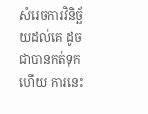សំរេចការវិនិច្ឆ័យដល់គេ ដូចជាបានកត់ទុកហើយ ការនេះ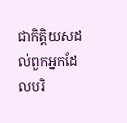ជាកិត្តិយសដល់ពួកអ្នកដែលបរិ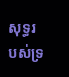សុទ្ធរបស់ទ្រ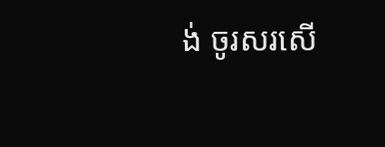ង់ ចូរសរសើ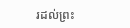រដល់ព្រះ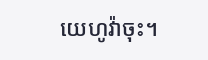យេហូវ៉ាចុះ។